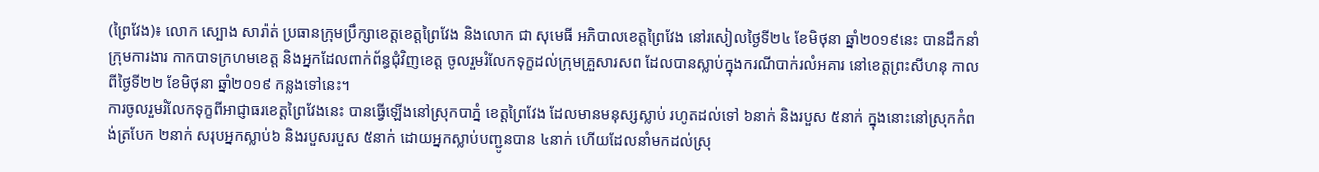(ព្រៃវែង)៖ លោក ស្បោង សារ៉ាត់ ប្រធានក្រុមប្រឹក្សាខេត្តខេត្តព្រៃវែង និងលោក ជា សុមេធី អភិបាលខេត្តព្រៃវែង នៅរសៀលថ្ងៃទី២៤ ខែមិថុនា ឆ្នាំ២០១៩នេះ បានដឹកនាំក្រុមការងារ កាកបាទក្រហមខេត្ត និងអ្នកដែលពាក់ព័ន្ធជុំវិញខេត្ត ចូលរួមរំលែកទុក្ខដល់ក្រុមគ្រួសារសព ដែលបានស្លាប់ក្នុងករណីបាក់រលំអគារ នៅខេត្តព្រះសីហនុ កាលពីថ្ងៃទី២២ ខែមិថុនា ឆ្នាំ២០១៩ កន្លងទៅនេះ។
ការចូលរួមរំលែកទុក្ខពីអាជ្ញាធរខេត្តព្រៃវែងនេះ បានធ្វើឡើងនៅស្រុកបាភ្នំ ខេត្តព្រៃវែង ដែលមានមនុស្សស្លាប់ រហូតដល់ទៅ ៦នាក់ និងរបួស ៥នាក់ ក្នុងនោះនៅស្រុកកំពង់ត្របែក ២នាក់ សរុបអ្នកស្លាប់៦ និងរបួសរបួស ៥នាក់ ដោយអ្នកស្លាប់បញ្ជូនបាន ៤នាក់ ហើយដែលនាំមកដល់ស្រុ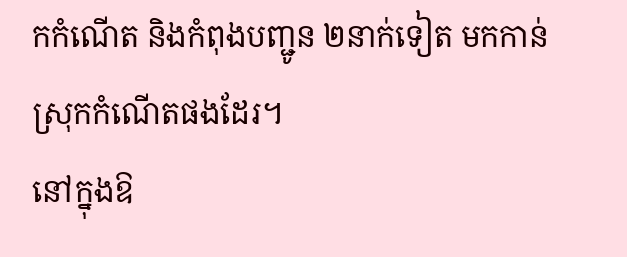កកំណើត និងកំពុងបញ្ជូន ២នាក់ទៀត មកកាន់ស្រុកកំណើតផងដែរ។
នៅក្នុងឱ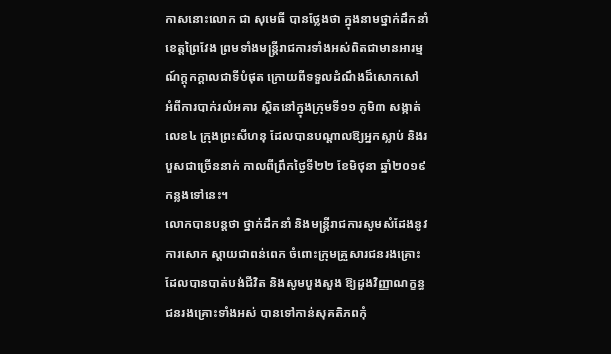កាសនោះលោក ជា សុមេធី បានថ្លែងថា ក្នុងនាមថ្នាក់ដឹកនាំខេត្តព្រៃវែង ព្រមទាំងមន្ត្រីរាជការទាំងអស់ពិតជាមានអារម្មណ៍ក្ដុកក្ដាលជាទីបំផុត ក្រោយពីទទួលដំណឹងដ៏សោកសៅ អំពីការបាក់រលំអគារ ស្ថិតនៅក្នុងក្រុមទី១១ ភូមិ៣ សង្កាត់លេខ៤ ក្រុងព្រះសីហនុ ដែលបានបណ្តាលឱ្យអ្នកស្លាប់ និងរបួសជាច្រើននាក់ កាលពីព្រឹកថ្ងៃទី២២ ខែមិថុនា ឆ្នាំ២០១៩កន្លងទៅនេះ។
លោកបានបន្តថា ថ្នាក់ដឹកនាំ និងមន្ត្រីរាជការសូមសំដែងនូវការសោក ស្តាយជាពន់ពេក ចំពោះក្រុមគ្រួសារជនរងគ្រោះ ដែលបានបាត់បង់ជីវិត និងសូមបួងសួង ឱ្យដួងវិញ្ញាណក្ខន្ធ ជនរងគ្រោះទាំងអស់ បានទៅកាន់សុគតិភពកុំ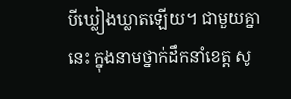បីឃ្លៀងឃ្លាតឡើយ។ ជាមួយគ្នានេះ ក្នុងនាមថ្នាក់ដឹកនាំខេត្ត សូ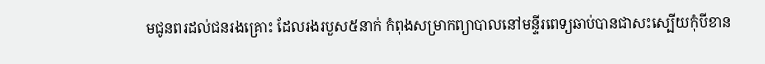មជូនពរដល់ជនរងគ្រោះ ដែលរងរបួស៥នាក់ កំពុងសម្រាកព្យាបាលនៅមន្ទីរពេទ្យឆាប់បានជាសះស្បើយកុំបីខាន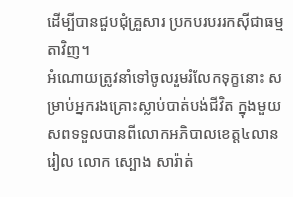ដើម្បីបានជួបជុំគ្រួសារ ប្រកបរបររកស៊ីជាធម្មតាវិញ។
អំណោយត្រូវនាំទៅចូលរួមរំលែកទុក្ខនោះ សម្រាប់អ្នករងគ្រោះស្លាប់បាត់បង់ជីវិត ក្នុងមួយសពទទួលបានពីលោកអភិបាលខេត្ត៤លានរៀល លោក ស្បោង សារ៉ាត់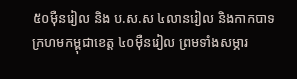៥០ម៉ឺនរៀល និង ប.ស.ស ៤លានរៀល និងកាកបាទក្រហមកម្ពុជាខេត្ត ៤០ម៉ឺនរៀល ព្រមទាំងសម្ភារ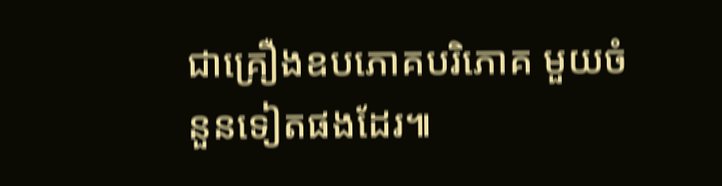ជាគ្រឿងឧបភោគបរិភោគ មួយចំនួនទៀតផងដែរ៕